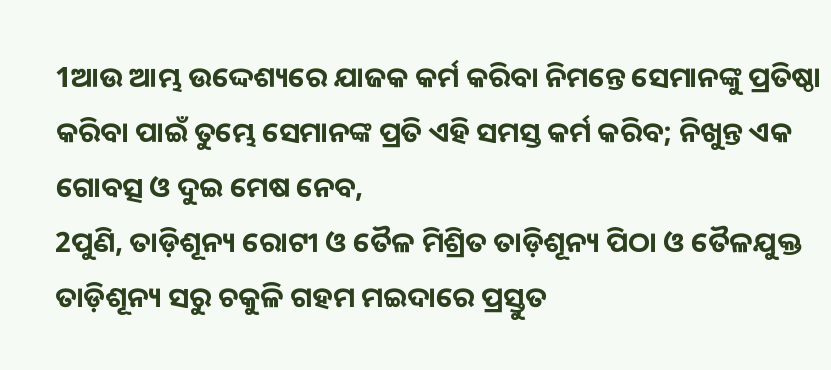1ଆଉ ଆମ୍ଭ ଉଦ୍ଦେଶ୍ୟରେ ଯାଜକ କର୍ମ କରିବା ନିମନ୍ତେ ସେମାନଙ୍କୁ ପ୍ରତିଷ୍ଠା କରିବା ପାଇଁ ତୁମ୍ଭେ ସେମାନଙ୍କ ପ୍ରତି ଏହି ସମସ୍ତ କର୍ମ କରିବ; ନିଖୁନ୍ତ ଏକ ଗୋବତ୍ସ ଓ ଦୁଇ ମେଷ ନେବ,
2ପୁଣି, ତାଡ଼ିଶୂନ୍ୟ ରୋଟୀ ଓ ତୈଳ ମିଶ୍ରିତ ତାଡ଼ିଶୂନ୍ୟ ପିଠା ଓ ତୈଳଯୁକ୍ତ ତାଡ଼ିଶୂନ୍ୟ ସରୁ ଚକୁଳି ଗହମ ମଇଦାରେ ପ୍ରସ୍ତୁତ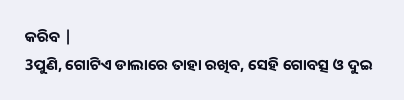କରିବ |
3ପୁଣି, ଗୋଟିଏ ଡାଲାରେ ତାହା ରଖିବ, ସେହି ଗୋବତ୍ସ ଓ ଦୁଇ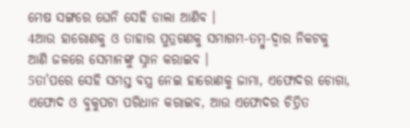ମେଷ ସଙ୍ଗରେ ଘେନି ସେହି ଡାଲା ଆଣିବ ।
4ଆଉ ହାରୋଣକୁ ଓ ତାହାର ପୁତ୍ରଗଣକୁ ସମାଗମ-ତମ୍ବୁ-ଦ୍ୱାର ନିକଟକୁ ଆଣି ଜଳରେ ସେମାନଙ୍କୁ ସ୍ନାନ କରାଇବ ।
5ତା'ପରେ ସେହି ସମସ୍ତ ବସ୍ତ୍ର ନେଇ ହାରୋଣକୁ ଜାମା, ଏଫୋଦର ଚୋଗା, ଏଫୋଦ ଓ ବୁକୁପଟା ପରିଧାନ କରାଇବ, ଆଉ ଏଫୋଦର ଚିତ୍ରିତ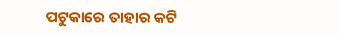ପଟୁକାରେ ତାହାର କଟି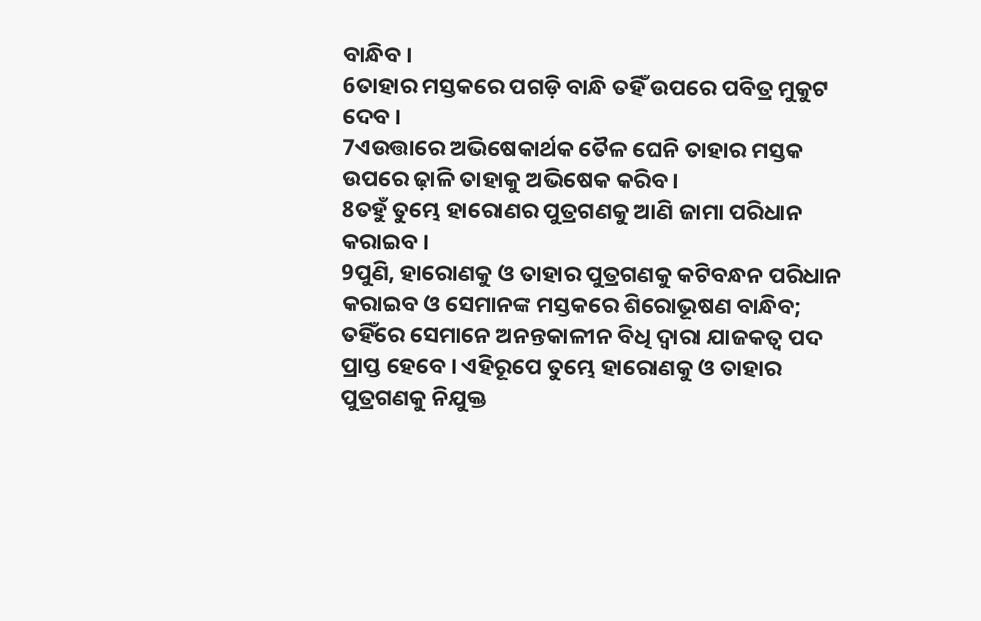ବାନ୍ଧିବ ।
6ତାହାର ମସ୍ତକରେ ପଗଡ଼ି ବାନ୍ଧି ତହିଁ ଉପରେ ପବିତ୍ର ମୁକୁଟ ଦେବ ।
7ଏଉତ୍ତାରେ ଅଭିଷେକାର୍ଥକ ତୈଳ ଘେନି ତାହାର ମସ୍ତକ ଉପରେ ଢ଼ାଳି ତାହାକୁ ଅଭିଷେକ କରିବ ।
8ତହୁଁ ତୁମ୍ଭେ ହାରୋଣର ପୁତ୍ରଗଣକୁ ଆଣି ଜାମା ପରିଧାନ କରାଇବ ।
9ପୁଣି, ହାରୋଣକୁ ଓ ତାହାର ପୁତ୍ରଗଣକୁ କଟିବନ୍ଧନ ପରିଧାନ କରାଇବ ଓ ସେମାନଙ୍କ ମସ୍ତକରେ ଶିରୋଭୂଷଣ ବାନ୍ଧିବ; ତହିଁରେ ସେମାନେ ଅନନ୍ତକାଳୀନ ବିଧି ଦ୍ୱାରା ଯାଜକତ୍ୱ ପଦ ପ୍ରାପ୍ତ ହେବେ । ଏହିରୂପେ ତୁମ୍ଭେ ହାରୋଣକୁ ଓ ତାହାର ପୁତ୍ରଗଣକୁ ନିଯୁକ୍ତ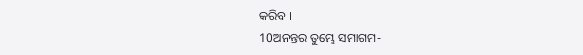କରିବ ।
10ଅନନ୍ତର ତୁମ୍ଭେ ସମାଗମ-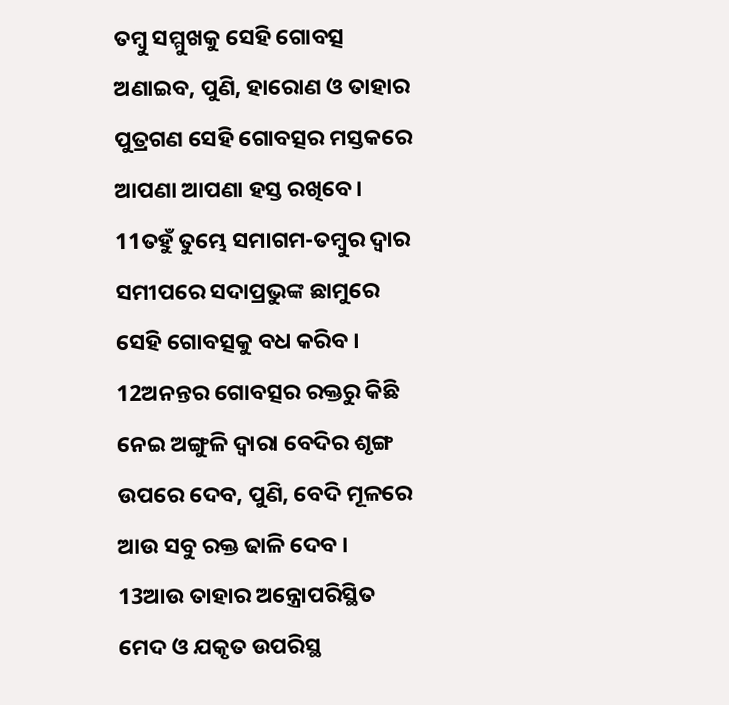ତମ୍ବୁ ସମ୍ମୁଖକୁ ସେହି ଗୋବତ୍ସ ଅଣାଇବ, ପୁଣି, ହାରୋଣ ଓ ତାହାର ପୁତ୍ରଗଣ ସେହି ଗୋବତ୍ସର ମସ୍ତକରେ ଆପଣା ଆପଣା ହସ୍ତ ରଖିବେ।
11ତହୁଁ ତୁମ୍ଭେ ସମାଗମ-ତମ୍ବୁର ଦ୍ୱାର ସମୀପରେ ସଦାପ୍ରଭୁଙ୍କ ଛାମୁରେ ସେହି ଗୋବତ୍ସକୁ ବଧ କରିବ ।
12ଅନନ୍ତର ଗୋବତ୍ସର ରକ୍ତରୁ କିଛି ନେଇ ଅଙ୍ଗୁଳି ଦ୍ୱାରା ବେଦିର ଶୃଙ୍ଗ ଉପରେ ଦେବ, ପୁଣି, ବେଦି ମୂଳରେ ଆଉ ସବୁ ରକ୍ତ ଢାଳି ଦେବ ।
13ଆଉ ତାହାର ଅନ୍ତ୍ରୋପରିସ୍ଥିତ ମେଦ ଓ ଯକୃତ ଉପରିସ୍ଥ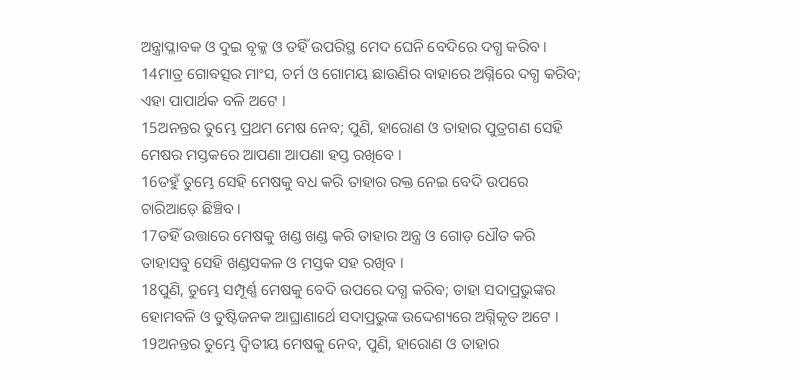ଅନ୍ତ୍ରାପ୍ଳାବକ ଓ ଦୁଇ ବୃକ୍କ ଓ ତହିଁ ଉପରିସ୍ଥ ମେଦ ଘେନି ବେଦିରେ ଦଗ୍ଧ କରିବ ।
14ମାତ୍ର ଗୋବତ୍ସର ମାଂସ, ଚର୍ମ ଓ ଗୋମୟ ଛାଉଣିର ବାହାରେ ଅଗ୍ନିରେ ଦଗ୍ଧ କରିବ; ଏହା ପାପାର୍ଥକ ବଳି ଅଟେ ।
15ଅନନ୍ତର ତୁମ୍ଭେ ପ୍ରଥମ ମେଷ ନେବ; ପୁଣି, ହାରୋଣ ଓ ତାହାର ପୁତ୍ରଗଣ ସେହି ମେଷର ମସ୍ତକରେ ଆପଣା ଆପଣା ହସ୍ତ ରଖିବେ ।
16ତହୁଁ ତୁମ୍ଭେ ସେହି ମେଷକୁ ବଧ କରି ତାହାର ରକ୍ତ ନେଇ ବେଦି ଉପରେ ଚାରିଆଡ଼େ ଛିଞ୍ଚିବ ।
17ତହିଁ ଉତ୍ତାରେ ମେଷକୁ ଖଣ୍ଡ ଖଣ୍ଡ କରି ତାହାର ଅନ୍ତ୍ର ଓ ଗୋଡ଼ ଧୌତ କରି ତାହାସବୁ ସେହି ଖଣ୍ଡସକଳ ଓ ମସ୍ତକ ସହ ରଖିବ ।
18ପୁଣି, ତୁମ୍ଭେ ସମ୍ପୂର୍ଣ୍ଣ ମେଷକୁ ବେଦି ଉପରେ ଦଗ୍ଧ କରିବ; ତାହା ସଦାପ୍ରଭୁଙ୍କର ହୋମବଳି ଓ ତୁଷ୍ଟିଜନକ ଆଘ୍ରାଣାର୍ଥେ ସଦାପ୍ରଭୁଙ୍କ ଉଦ୍ଦେଶ୍ୟରେ ଅଗ୍ନିକୃତ ଅଟେ ।
19ଅନନ୍ତର ତୁମ୍ଭେ ଦ୍ୱିତୀୟ ମେଷକୁ ନେବ, ପୁଣି, ହାରୋଣ ଓ ତାହାର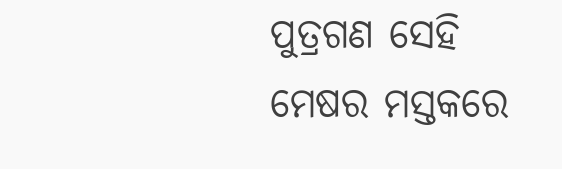ପୁତ୍ରଗଣ ସେହି ମେଷର ମସ୍ତକରେ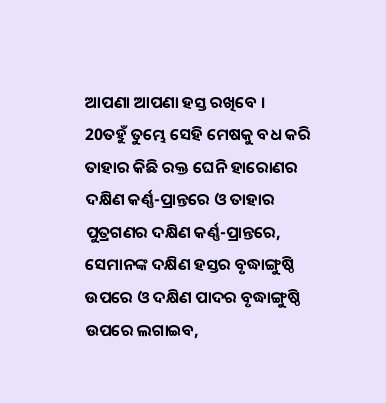ଆପଣା ଆପଣା ହସ୍ତ ରଖିବେ ।
20ତହୁଁ ତୁମ୍ଭେ ସେହି ମେଷକୁ ବଧ କରି ତାହାର କିଛି ରକ୍ତ ଘେନି ହାରୋଣର ଦକ୍ଷିଣ କର୍ଣ୍ଣ-ପ୍ରାନ୍ତରେ ଓ ତାହାର ପୁତ୍ରଗଣର ଦକ୍ଷିଣ କର୍ଣ୍ଣ-ପ୍ରାନ୍ତରେ, ସେମାନଙ୍କ ଦକ୍ଷିଣ ହସ୍ତର ବୃଦ୍ଧାଙ୍ଗୁଷ୍ଠି ଉପରେ ଓ ଦକ୍ଷିଣ ପାଦର ବୃଦ୍ଧାଙ୍ଗୁଷ୍ଠି ଉପରେ ଲଗାଇବ,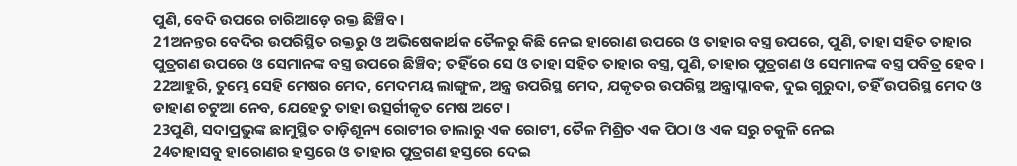ପୁଣି, ବେଦି ଉପରେ ଚାରିଆଡ଼େ ରକ୍ତ ଛିଞ୍ଚିବ ।
21ଅନନ୍ତର ବେଦିର ଉପରିସ୍ଥିତ ରକ୍ତରୁ ଓ ଅଭିଷେକାର୍ଥକ ତୈଳରୁ କିଛି ନେଇ ହାରୋଣ ଉପରେ ଓ ତାହାର ବସ୍ତ୍ର ଉପରେ, ପୁଣି, ତାହା ସହିତ ତାହାର ପୁତ୍ରଗଣ ଉପରେ ଓ ସେମାନଙ୍କ ବସ୍ତ୍ର ଉପରେ ଛିଞ୍ଚିବ; ତହିଁରେ ସେ ଓ ତାହା ସହିତ ତାହାର ବସ୍ତ୍ର, ପୁଣି, ତାହାର ପୁତ୍ରଗଣ ଓ ସେମାନଙ୍କ ବସ୍ତ୍ର ପବିତ୍ର ହେବ ।
22ଆହୁରି, ତୁମ୍ଭେ ସେହି ମେଷର ମେଦ, ମେଦମୟ ଲାଙ୍ଗୁଳ, ଅନ୍ତ୍ର ଉପରିସ୍ଥ ମେଦ, ଯକୃତର ଉପରିସ୍ଥ ଅନ୍ତ୍ରାପ୍ଳାବକ, ଦୁଇ ଗୁରୁଦା, ତହିଁ ଉପରିସ୍ଥ ମେଦ ଓ ଡାହାଣ ଚଟୁଆ ନେବ, ଯେହେତୁ ତାହା ଉତ୍ସର୍ଗୀକୃତ ମେଷ ଅଟେ ।
23ପୁଣି, ସଦାପ୍ରଭୁଙ୍କ ଛାମୁସ୍ଥିତ ତାଡ଼ିଶୂନ୍ୟ ରୋଟୀର ଡାଲାରୁ ଏକ ରୋଟୀ, ତୈଳ ମିଶ୍ରିତ ଏକ ପିଠା ଓ ଏକ ସରୁ ଚକୁଳି ନେଇ
24ତାହାସବୁ ହାରୋଣର ହସ୍ତରେ ଓ ତାହାର ପୁତ୍ରଗଣ ହସ୍ତରେ ଦେଇ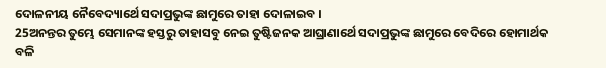ଦୋଳନୀୟ ନୈବେଦ୍ୟାର୍ଥେ ସଦାପ୍ରଭୁଙ୍କ ଛାମୁରେ ତାହା ଦୋଳାଇବ ।
25ଅନନ୍ତର ତୁମ୍ଭେ ସେମାନଙ୍କ ହସ୍ତରୁ ତାହାସବୁ ନେଇ ତୁଷ୍ଟିଜନକ ଆଘ୍ରାଣାର୍ଥେ ସଦାପ୍ରଭୁଙ୍କ ଛାମୁରେ ବେଦିରେ ହୋମାର୍ଥକ ବଳି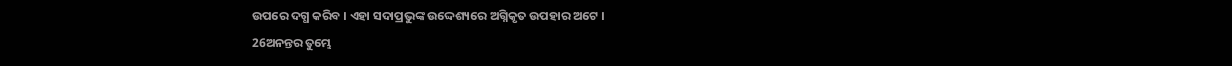ଉପରେ ଦଗ୍ଧ କରିବ । ଏହା ସଦାପ୍ରଭୁଙ୍କ ଉଦ୍ଦେଶ୍ୟରେ ଅଗ୍ନିକୃତ ଉପହାର ଅଟେ ।
26ଅନନ୍ତର ତୁମ୍ଭେ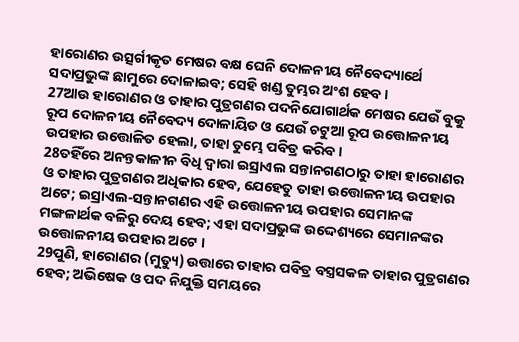ହାରୋଣର ଉତ୍ସର୍ଗୀକୃତ ମେଷର ବକ୍ଷ ଘେନି ଦୋଳନୀୟ ନୈବେଦ୍ୟାର୍ଥେ ସଦାପ୍ରଭୁଙ୍କ ଛାମୁରେ ଦୋଳାଇବ; ସେହି ଖଣ୍ଡ ତୁମ୍ଭର ଅଂଶ ହେବ ।
27ଆଉ ହାରୋଣର ଓ ତାହାର ପୁତ୍ରଗଣର ପଦନିଯୋଗାର୍ଥକ ମେଷର ଯେଉଁ ବୁକୁ ରୂପ ଦୋଳନୀୟ ନୈବେଦ୍ୟ ଦୋଳାୟିତ ଓ ଯେଉଁ ଚଟୁଆ ରୂପ ଉତ୍ତୋଳନୀୟ ଉପହାର ଉତ୍ତୋଳିତ ହେଲା, ତାହା ତୁମ୍ଭେ ପବିତ୍ର କରିବ ।
28ତହିଁରେ ଅନନ୍ତକାଳୀନ ବିଧି ଦ୍ୱାରା ଇସ୍ରାଏଲ ସନ୍ତାନଗଣଠାରୁ ତାହା ହାରୋଣର ଓ ତାହାର ପୁତ୍ରଗଣର ଅଧିକାର ହେବ, ଯେହେତୁ ତାହା ଉତ୍ତୋଳନୀୟ ଉପହାର ଅଟେ; ଇସ୍ରାଏଲ-ସନ୍ତାନଗଣର ଏହି ଉତ୍ତୋଳନୀୟ ଉପହାର ସେମାନଙ୍କ ମଙ୍ଗଳାର୍ଥକ ବଳିରୁ ଦେୟ ହେବ; ଏହା ସଦାପ୍ରଭୁଙ୍କ ଉଦ୍ଦେଶ୍ୟରେ ସେମାନଙ୍କର ଉତ୍ତୋଳନୀୟ ଉପହାର ଅଟେ ।
29ପୁଣି, ହାରୋଣର (ମୁତ୍ୟୁ) ଉତ୍ତାରେ ତାହାର ପବିତ୍ର ବସ୍ତ୍ରସକଳ ତାହାର ପୁତ୍ରଗଣର ହେବ; ଅଭିଷେକ ଓ ପଦ ନିଯୁକ୍ତି ସମୟରେ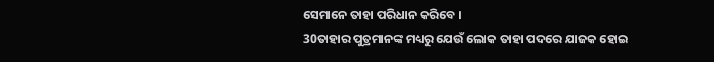ସେମାନେ ତାହା ପରିଧାନ କରିବେ ।
30ତାହାର ପୁତ୍ରମାନଙ୍କ ମଧ୍ୟରୁ ଯେଉଁ ଲୋକ ତାହା ପଦରେ ଯାଜକ ହୋଇ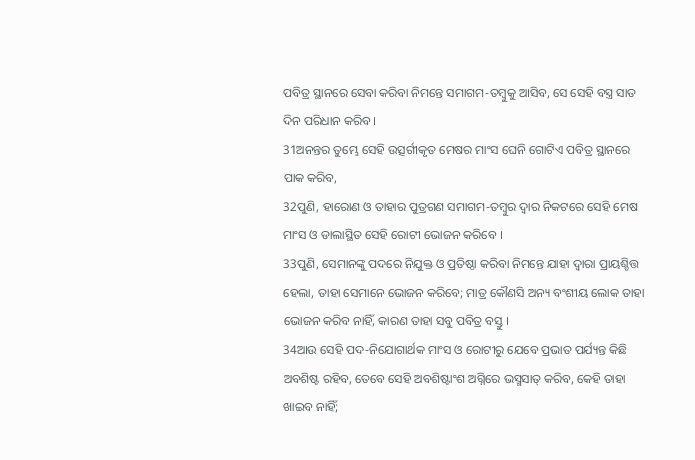ପବିତ୍ର ସ୍ଥାନରେ ସେବା କରିବା ନିମନ୍ତେ ସମାଗମ-ତମ୍ବୁକୁ ଆସିବ, ସେ ସେହି ବସ୍ତ୍ର ସାତ ଦିନ ପରିଧାନ କରିବ ।
31ଅନନ୍ତର ତୁମ୍ଭେ ସେହି ଉତ୍ସର୍ଗୀକୃତ ମେଷର ମାଂସ ଘେନି ଗୋଟିଏ ପବିତ୍ର ସ୍ଥାନରେ ପାକ କରିବ,
32ପୁଣି, ହାରୋଣ ଓ ତାହାର ପୁତ୍ରଗଣ ସମାଗମ-ତମ୍ବୁର ଦ୍ୱାର ନିକଟରେ ସେହି ମେଷ ମାଂସ ଓ ଡାଲାସ୍ଥିତ ସେହି ରୋଟୀ ଭୋଜନ କରିବେ ।
33ପୁଣି, ସେମାନଙ୍କୁ ପଦରେ ନିଯୁକ୍ତ ଓ ପ୍ରତିଷ୍ଠା କରିବା ନିମନ୍ତେ ଯାହା ଦ୍ୱାରା ପ୍ରାୟଶ୍ଚିତ୍ତ ହେଲା, ତାହା ସେମାନେ ଭୋଜନ କରିବେ; ମାତ୍ର କୌଣସି ଅନ୍ୟ ବଂଶୀୟ ଲୋକ ତାହା ଭୋଜନ କରିବ ନାହିଁ, କାରଣ ତାହା ସବୁ ପବିତ୍ର ବସ୍ତୁ ।
34ଆଉ ସେହି ପଦ-ନିଯୋଗାର୍ଥକ ମାଂସ ଓ ରୋଟୀରୁ ଯେବେ ପ୍ରଭାତ ପର୍ଯ୍ୟନ୍ତ କିଛି ଅବଶିଷ୍ଟ ରହିବ, ତେବେ ସେହି ଅବଶିଷ୍ଟାଂଶ ଅଗ୍ନିରେ ଭସ୍ମସାତ୍ କରିବ, କେହି ତାହା ଖାଇବ ନାହିଁ;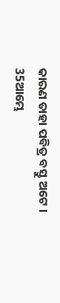କାରଣ ତାହା ପବିତ୍ର ବସ୍ତୁ ଅଟେ ।
35ଆମ୍ଭେ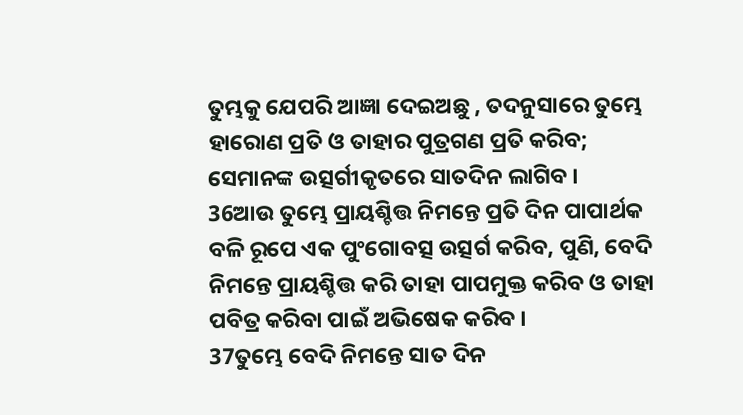ତୁମ୍ଭକୁ ଯେପରି ଆଜ୍ଞା ଦେଇଅଛୁ , ତଦନୁସାରେ ତୁମ୍ଭେ ହାରୋଣ ପ୍ରତି ଓ ତାହାର ପୁତ୍ରଗଣ ପ୍ରତି କରିବ; ସେମାନଙ୍କ ଉତ୍ସର୍ଗୀକୃତରେ ସାତଦିନ ଲାଗିବ ।
36ଆଉ ତୁମ୍ଭେ ପ୍ରାୟଶ୍ଚିତ୍ତ ନିମନ୍ତେ ପ୍ରତି ଦିନ ପାପାର୍ଥକ ବଳି ରୂପେ ଏକ ପୁଂଗୋବତ୍ସ ଉତ୍ସର୍ଗ କରିବ, ପୁଣି, ବେଦି ନିମନ୍ତେ ପ୍ରାୟଶ୍ଚିତ୍ତ କରି ତାହା ପାପମୁକ୍ତ କରିବ ଓ ତାହା ପବିତ୍ର କରିବା ପାଇଁ ଅଭିଷେକ କରିବ ।
37ତୁମ୍ଭେ ବେଦି ନିମନ୍ତେ ସାତ ଦିନ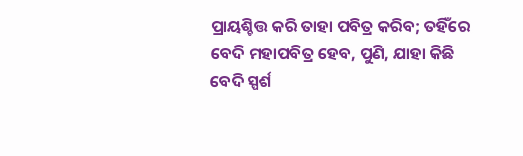ପ୍ରାୟଶ୍ଚିତ୍ତ କରି ତାହା ପବିତ୍ର କରିବ; ତହିଁରେ ବେଦି ମହାପବିତ୍ର ହେବ, ପୁଣି, ଯାହା କିଛି ବେଦି ସ୍ପର୍ଶ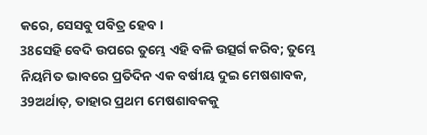କରେ, ସେସବୁ ପବିତ୍ର ହେବ ।
38ସେହି ବେଦି ଉପରେ ତୁମ୍ଭେ ଏହି ବଳି ଉତ୍ସର୍ଗ କରିବ; ତୁମ୍ଭେ ନିୟମିତ ଭାବରେ ପ୍ରତିଦିନ ଏକ ବର୍ଷୀୟ ଦୁଇ ମେଷଶାବକ,
39ଅର୍ଥାତ୍, ତାହାର ପ୍ରଥମ ମେଷଶାବକକୁ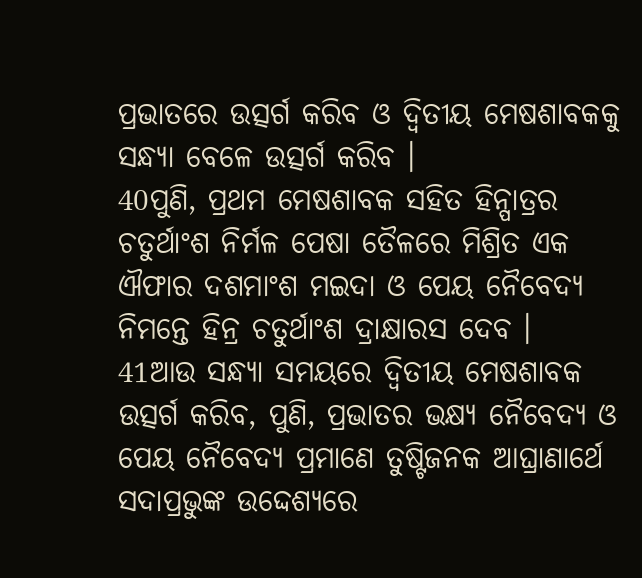ପ୍ରଭାତରେ ଉତ୍ସର୍ଗ କରିବ ଓ ଦ୍ୱିତୀୟ ମେଷଶାବକକୁ ସନ୍ଧ୍ୟା ବେଳେ ଉତ୍ସର୍ଗ କରିବ ।
40ପୁଣି, ପ୍ରଥମ ମେଷଶାବକ ସହିତ ହିନ୍ପାତ୍ରର ଚତୁର୍ଥାଂଶ ନିର୍ମଳ ପେଷା ତୈଳରେ ମିଶ୍ରିତ ଏକ ଐଫାର ଦଶମାଂଶ ମଇଦା ଓ ପେୟ ନୈବେଦ୍ୟ ନିମନ୍ତେ ହିନ୍ର ଚତୁର୍ଥାଂଶ ଦ୍ରାକ୍ଷାରସ ଦେବ ।
41ଆଉ ସନ୍ଧ୍ୟା ସମୟରେ ଦ୍ୱିତୀୟ ମେଷଶାବକ ଉତ୍ସର୍ଗ କରିବ, ପୁଣି, ପ୍ରଭାତର ଭକ୍ଷ୍ୟ ନୈବେଦ୍ୟ ଓ ପେୟ ନୈବେଦ୍ୟ ପ୍ରମାଣେ ତୁଷ୍ଟିଜନକ ଆଘ୍ରାଣାର୍ଥେ ସଦାପ୍ରଭୁଙ୍କ ଉଦ୍ଦେଶ୍ୟରେ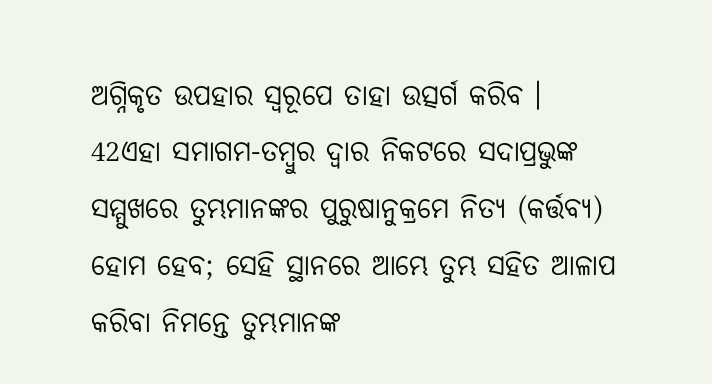ଅଗ୍ନିକୃତ ଉପହାର ସ୍ୱରୂପେ ତାହା ଉତ୍ସର୍ଗ କରିବ ।
42ଏହା ସମାଗମ-ତମ୍ବୁର ଦ୍ୱାର ନିକଟରେ ସଦାପ୍ରଭୁଙ୍କ ସମ୍ମୁଖରେ ତୁମ୍ଭମାନଙ୍କର ପୁରୁଷାନୁକ୍ରମେ ନିତ୍ୟ (କର୍ତ୍ତବ୍ୟ) ହୋମ ହେବ; ସେହି ସ୍ଥାନରେ ଆମ୍ଭେ ତୁମ୍ଭ ସହିତ ଆଳାପ କରିବା ନିମନ୍ତେ ତୁମ୍ଭମାନଙ୍କ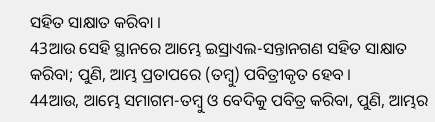ସହିତ ସାକ୍ଷାତ କରିବା ।
43ଆଉ ସେହି ସ୍ଥାନରେ ଆମ୍ଭେ ଇସ୍ରାଏଲ-ସନ୍ତାନଗଣ ସହିତ ସାକ୍ଷାତ କରିବା; ପୁଣି, ଆମ୍ଭ ପ୍ରତାପରେ (ତମ୍ବୁ) ପବିତ୍ରୀକୃତ ହେବ ।
44ଆଉ, ଆମ୍ଭେ ସମାଗମ-ତମ୍ବୁ ଓ ବେଦିକୁ ପବିତ୍ର କରିବା, ପୁଣି, ଆମ୍ଭର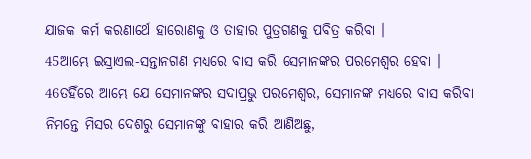ଯାଜକ କର୍ମ କରଣାର୍ଥେ ହାରୋଣକୁ ଓ ତାହାର ପୁତ୍ରଗଣକୁ ପବିତ୍ର କରିବା ।
45ଆମ୍ଭେ ଇସ୍ରାଏଲ-ସନ୍ତାନଗଣ ମଧ୍ୟରେ ବାସ କରି ସେମାନଙ୍କର ପରମେଶ୍ୱର ହେବା ।
46ତହିଁରେ ଆମ୍ଭେ ଯେ ସେମାନଙ୍କର ସଦାପ୍ରଭୁ ପରମେଶ୍ୱର, ସେମାନଙ୍କ ମଧ୍ୟରେ ବାସ କରିବା ନିମନ୍ତେ ମିସର ଦେଶରୁ ସେମାନଙ୍କୁ ବାହାର କରି ଆଣିଅଛୁ,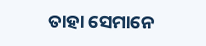ତାହା ସେମାନେ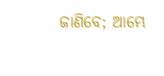ଜାଣିବେ; ଆମ୍ଭେ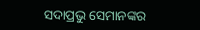ସଦାପ୍ରଭୁ ସେମାନଙ୍କର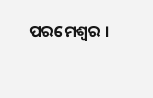ପରମେଶ୍ୱର ।